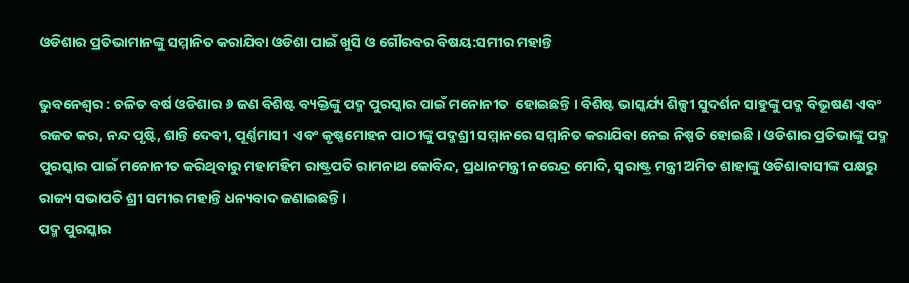ଓଡିଶାର ପ୍ରତିଭାମାନଙ୍କୁ ସମ୍ମାନିତ କରାଯିବା ଓଡିଶା ପାଇଁ ଖୁସି ଓ ଗୌରବର ବିଷୟ:ସମୀର ମହାନ୍ତି

ଭୁବନେଶ୍ୱର : ଚଳିତ ବର୍ଷ ଓଡିଶାର ୬ ଜଣ ବିଶିଷ୍ଟ ବ୍ୟକ୍ତିଙ୍କୁ ପଦ୍ମ ପୁରସ୍କାର ପାଇଁ ମନୋନୀତ  ହୋଇଛନ୍ତି । ବିଶିଷ୍ଟ ଭାସ୍କର୍ଯ୍ୟ ଶିଳ୍ପୀ ସୁଦର୍ଶନ ସାହୁଙ୍କୁ ପଦ୍ମ ବିଭୂଷଣ ଏବଂ ରଜତ କର, ନନ୍ଦ ପୃଷ୍ଟି, ଶାନ୍ତି ଦେବୀ, ପୂର୍ଣ୍ଣମାସୀ  ଏବଂ କୃଷ୍ଣମୋହନ ପାଠୀଙ୍କୁ ପଦ୍ମଶ୍ରୀ ସମ୍ମାନରେ ସମ୍ମାନିତ କରାଯିବା ନେଇ ନିଷ୍ପତି ହୋଇଛି । ଓଡିଶାର ପ୍ରତିଭାଙ୍କୁ ପଦ୍ମ ପୁରସ୍କାର ପାଇଁ ମନୋନୀତ କରିଥିବାରୁ ମହାମହିମ ରାଷ୍ଟ୍ରପତି ରାମନାଥ କୋବିନ୍ଦ, ପ୍ରଧାନମନ୍ତ୍ରୀ ନରେନ୍ଦ୍ର ମୋଦି, ସ୍ୱରାଷ୍ଟ୍ର ମନ୍ତ୍ରୀ ଅମିତ ଶାହାଙ୍କୁ ଓଡିଶାବାସୀଙ୍କ ପକ୍ଷରୁ ରାଜ୍ୟ ସଭାପତି ଶ୍ରୀ ସମୀର ମହାନ୍ତି ଧନ୍ୟବାଦ ଜଣାଇଛନ୍ତି ।
ପଦ୍ମ ପୁରସ୍କାର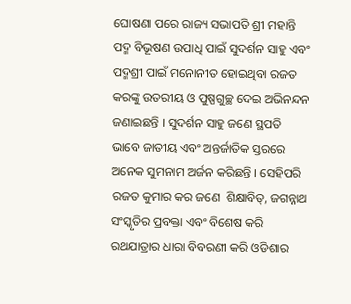ଘୋଷଣା ପରେ ରାଜ୍ୟ ସଭାପତି ଶ୍ରୀ ମହାନ୍ତି ପଦ୍ମ ବିଭୂଷଣ ଉପାଧି ପାଇଁ ସୁଦର୍ଶନ ସାହୁ ଏବଂ ପଦ୍ମଶ୍ରୀ ପାଇଁ ମନୋନୀତ ହୋଇଥିବା ରଜତ କରଙ୍କୁ ଉତରୀୟ ଓ ପୁଷ୍ପଗୁଚ୍ଛ ଦେଇ ଅଭିନନ୍ଦନ ଜଣାଇଛନ୍ତି । ସୁଦର୍ଶନ ସାହୁ ଜଣେ ସ୍ଥପତି ଭାବେ ଜାତୀୟ ଏବଂ ଅନ୍ତର୍ଜାତିକ ସ୍ତରରେ ଅନେକ ସୁମନାମ ଅର୍ଜନ କରିଛନ୍ତି । ସେହିପରି ରଜତ କୁମାର କର ଜଣେ  ଶିକ୍ଷାବିତ୍‌, ଜଗନ୍ନାଥ ସଂସ୍କୃତିର ପ୍ରବକ୍ତା ଏବଂ ବିଶେଷ କରି ରଥଯାତ୍ରାର ଧାରା ବିବରଣୀ କରି ଓଡିଶାର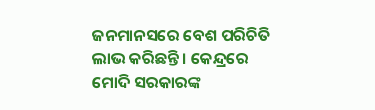ଜନମାନସରେ ବେଶ ପରିଚିତି ଲାଭ କରିଛନ୍ତି । କେନ୍ଦ୍ରରେ ମୋଦି ସରକାରଙ୍କ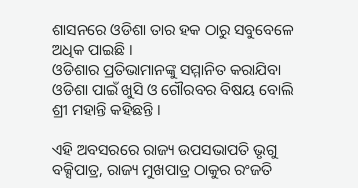ଶାସନରେ ଓଡିଶା ତାର ହକ ଠାରୁ ସବୁବେଳେ ଅଧିକ ପାଇଛି ।
ଓଡିଶାର ପ୍ରତିଭାମାନଙ୍କୁ ସମ୍ମାନିତ କରାଯିବା ଓଡିଶା ପାଇଁ ଖୁସି ଓ ଗୌରବର ବିଷୟ ବୋଲି ଶ୍ରୀ ମହାନ୍ତି କହିଛନ୍ତି ।

ଏହି ଅବସରରେ ରାଜ୍ୟ ଉପସଭାପତି ଭୃଗୁ ବକ୍ସିପାତ୍ର, ରାଜ୍ୟ ମୁଖପାତ୍ର ଠାକୁର ରଂଜତି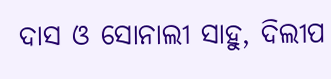ଦାସ ଓ ସୋନାଲୀ ସାହୁ, ଦିଲୀପ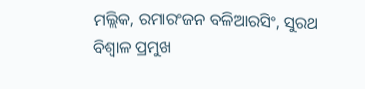ମଲ୍ଲିକ, ରମାରଂଜନ ବଳିଆରସିଂ, ସୁରଥ ବିଶ୍ୱାଳ ପ୍ରମୁଖ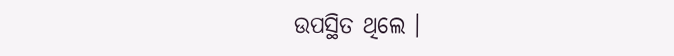ଉପସ୍ଥିତ ଥିଲେ ।